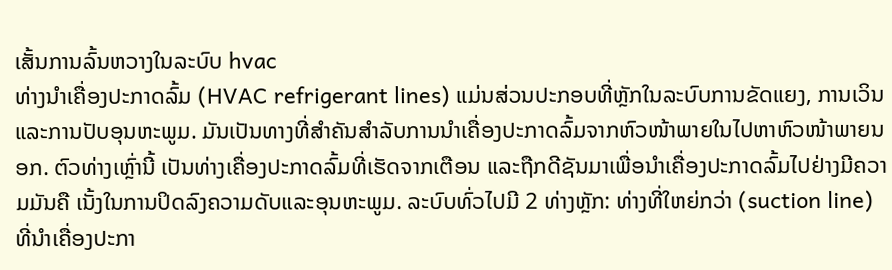ເສັ້ນການລົ້ນຫວາງໃນລະບົບ hvac
ທ່າງນຳເຄື່ອງປະກາດລົ້ມ (HVAC refrigerant lines) ແມ່ນສ່ວນປະກອບທີ່ຫຼັກໃນລະບົບການຂັດແຍງ, ການເວິນແລະການປັບອຸນຫະພູມ. ມັນເປັນທາງທີ່ສຳຄັນສຳລັບການນຳເຄື່ອງປະກາດລົ້ມຈາກຫົວໜ້າພາຍໃນໄປຫາຫົວໜ້າພາຍນອກ. ຕົວທ່າງເຫຼົ່ານີ້ ເປັນທ່າງເຄື່ອງປະກາດລົ້ມທີ່ເຮັດຈາກເຕືອນ ແລະຖືກດີຊັນມາເພື່ອນຳເຄື່ອງປະກາດລົ້ມໄປຢ່າງມີຄວາມມັນຄື ເນັ້ງໃນການປິດລົງຄວາມດັບແລະອຸນຫະພູມ. ລະບົບທົ່ວໄປມີ 2 ທ່າງຫຼັກ: ທ່າງທີ່ໃຫຍ່ກວ່າ (suction line) ທີ່ນຳເຄື່ອງປະກາ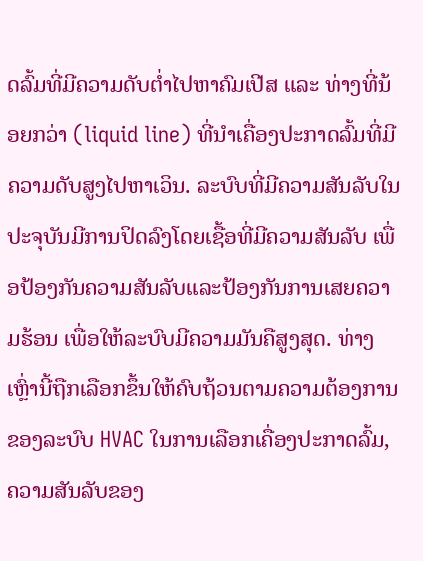ດລົ້ມທີ່ມີຄວາມດັບຕ່ຳໄປຫາຄົມເປີສ ແລະ ທ່າງທີ່ນ້ອຍກວ່າ (liquid line) ທີ່ນຳເຄື່ອງປະກາດລົ້ມທີ່ມີຄວາມດັບສູງໄປຫາເວິນ. ລະບົບທີ່ມີຄວາມສັນລັບໃນປະຈຸບັນມີການປິດລົງໂດຍເຊື້ອທີ່ມີຄວາມສັນລັບ ເພື່ອປ້ອງກັນຄວາມສັນລັບແລະປ້ອງກັນການເສຍຄວາມຮ້ອນ ເພື່ອໃຫ້ລະບົບມີຄວາມມັນຄືສູງສຸດ. ທ່າງເຫຼົ່ານີ້ຖືກເລືອກຂຶ້ນໃຫ້ຄົບຖ້ວນຕາມຄວາມຕ້ອງການຂອງລະບົບ HVAC ໃນການເລືອກເຄື່ອງປະກາດລົ້ມ, ຄວາມສັນລັບຂອງ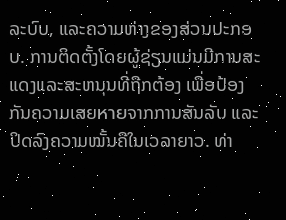ລະບົບ, ແລະຄວາມຫ່າງຂອງສ່ວນປະກອບ. ການຕິດຕັ້ງໂດຍຜູ້ຊ່ຽນແມ່ນມີການສະແດງແລະສະຫນຸນທີ່ຖືກຕ້ອງ ເພື່ອປ້ອງກັນຄວາມເສຍหายຈາກການສັນລັບ ແລະປິດລົງຄວາມໝັ້ນຄືໃນເວລາຍາວ. ທ່າ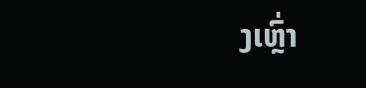ງເຫຼົ່າ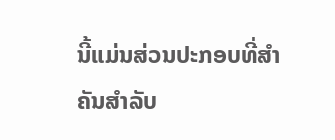ນີ້ແມ່ນສ່ວນປະກອບທີ່ສຳຄັນສຳລັບ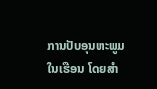ການປັບອຸນຫະພູມໃນເຮືອນ ໂດຍສຳ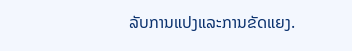ລັບການແປງແລະການຂັດແຍງ.